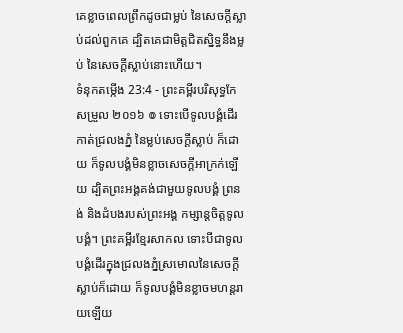គេខ្លាចពេលព្រឹកដូចជាម្លប់ នៃសេចក្ដីស្លាប់ដល់ពួកគេ ដ្បិតគេជាមិត្តជិតស្និទ្ធនឹងម្លប់ នៃសេចក្ដីស្លាប់នោះហើយ។
ទំនុកតម្កើង 23:4 - ព្រះគម្ពីរបរិសុទ្ធកែសម្រួល ២០១៦ ៙ ទោះបើទូលបង្គំដើរកាត់ជ្រលងភ្នំ នៃម្លប់សេចក្ដីស្លាប់ ក៏ដោយ ក៏ទូលបង្គំមិនខ្លាចសេចក្ដីអាក្រក់ឡើយ ដ្បិតព្រះអង្គគង់ជាមួយទូលបង្គំ ព្រនង់ និងដំបងរបស់ព្រះអង្គ កម្សាន្តចិត្តទូលបង្គំ។ ព្រះគម្ពីរខ្មែរសាកល ទោះបីជាទូលបង្គំដើរក្នុងជ្រលងភ្នំស្រមោលនៃសេចក្ដីស្លាប់ក៏ដោយ ក៏ទូលបង្គំមិនខ្លាចមហន្តរាយឡើយ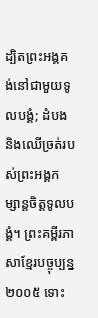ដ្បិតព្រះអង្គគង់នៅជាមួយទូលបង្គំ; ដំបង និងឈើច្រត់របស់ព្រះអង្គកម្សាន្តចិត្តទូលបង្គំ។ ព្រះគម្ពីរភាសាខ្មែរបច្ចុប្បន្ន ២០០៥ ទោះ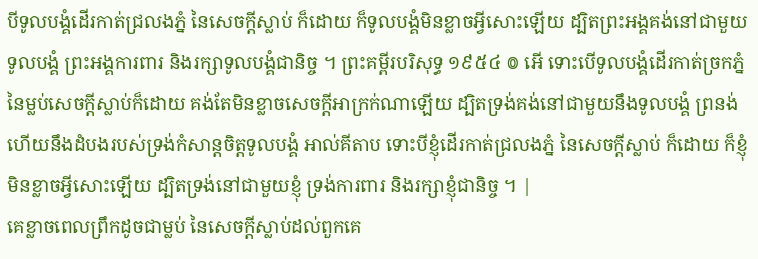បីទូលបង្គំដើរកាត់ជ្រលងភ្នំ នៃសេចក្ដីស្លាប់ ក៏ដោយ ក៏ទូលបង្គំមិនខ្លាចអ្វីសោះឡើយ ដ្បិតព្រះអង្គគង់នៅជាមួយទូលបង្គំ ព្រះអង្គការពារ និងរក្សាទូលបង្គំជានិច្ច ។ ព្រះគម្ពីរបរិសុទ្ធ ១៩៥៤ ៙ អើ ទោះបើទូលបង្គំដើរកាត់ច្រកភ្នំនៃម្លប់សេចក្ដីស្លាប់ក៏ដោយ គង់តែមិនខ្លាចសេចក្ដីអាក្រក់ណាឡើយ ដ្បិតទ្រង់គង់នៅជាមួយនឹងទូលបង្គំ ព្រនង់ ហើយនឹងដំបងរបស់ទ្រង់កំសាន្តចិត្តទូលបង្គំ អាល់គីតាប ទោះបីខ្ញុំដើរកាត់ជ្រលងភ្នំ នៃសេចក្ដីស្លាប់ ក៏ដោយ ក៏ខ្ញុំមិនខ្លាចអ្វីសោះឡើយ ដ្បិតទ្រង់នៅជាមួយខ្ញុំ ទ្រង់ការពារ និងរក្សាខ្ញុំជានិច្ច ។ |
គេខ្លាចពេលព្រឹកដូចជាម្លប់ នៃសេចក្ដីស្លាប់ដល់ពួកគេ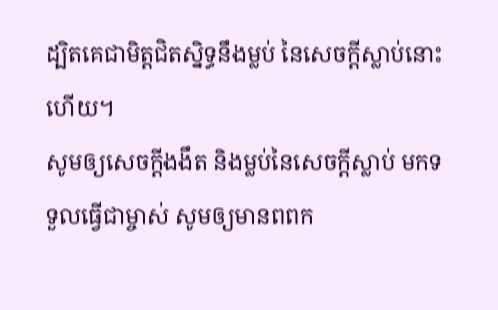ដ្បិតគេជាមិត្តជិតស្និទ្ធនឹងម្លប់ នៃសេចក្ដីស្លាប់នោះហើយ។
សូមឲ្យសេចក្ដីងងឹត និងម្លប់នៃសេចក្ដីស្លាប់ មកទទួលធ្វើជាម្ចាស់ សូមឲ្យមានពពក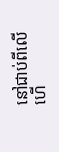នៅជាប់ពីលើ ហើ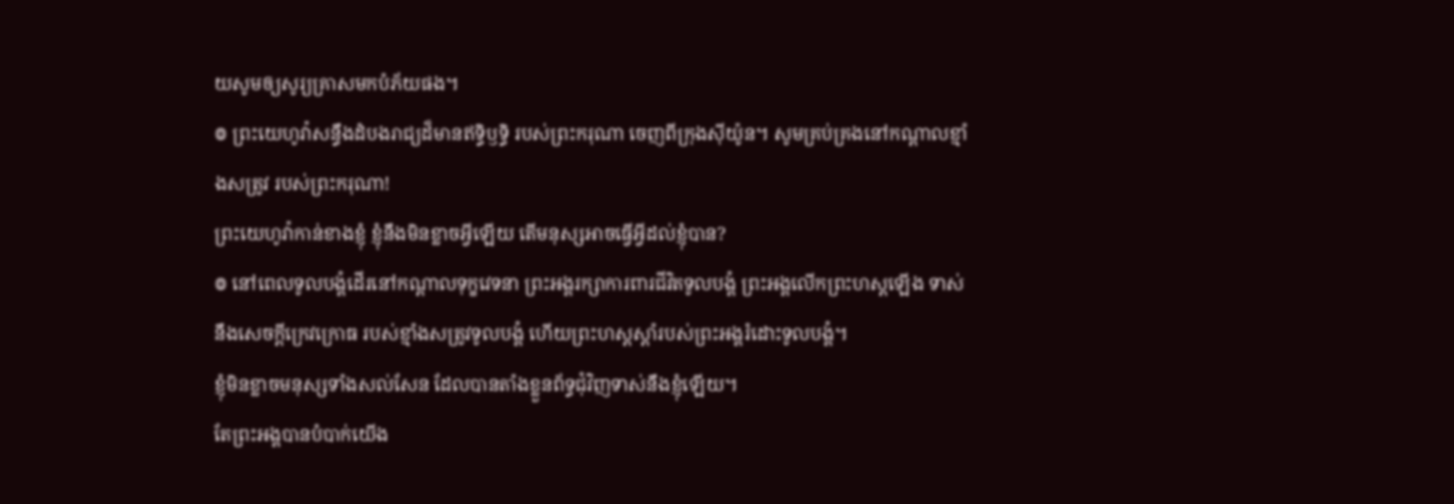យសូមឲ្យសូរ្យគ្រាសមកបំភ័យផង។
៙ ព្រះយេហូវ៉ាសន្ធឹងដំបងរាជ្យដ៏មានឥទ្ធិឫទ្ធិ របស់ព្រះករុណា ចេញពីក្រុងស៊ីយ៉ូន។ សូមគ្រប់គ្រងនៅកណ្ដាលខ្មាំងសត្រូវ របស់ព្រះករុណា!
ព្រះយេហូវ៉ាកាន់ខាងខ្ញុំ ខ្ញុំនឹងមិនខ្លាចអ្វីឡើយ តើមនុស្សអាចធ្វើអ្វីដល់ខ្ញុំបាន?
៙ នៅពេលទូលបង្គំដើរនៅកណ្ដាលទុក្ខវេទនា ព្រះអង្គរក្សាការពារជីវិតទូលបង្គំ ព្រះអង្គលើកព្រះហស្តឡើង ទាស់នឹងសេចក្ដីក្រេវក្រោធ របស់ខ្មាំងសត្រូវទូលបង្គំ ហើយព្រះហស្តស្តាំរបស់ព្រះអង្គរំដោះទូលបង្គំ។
ខ្ញុំមិនខ្លាចមនុស្សទាំងសល់សែន ដែលបានតាំងខ្លួនព័ទ្ធជុំវិញទាស់នឹងខ្ញុំឡើយ។
តែព្រះអង្គបានបំបាក់យើង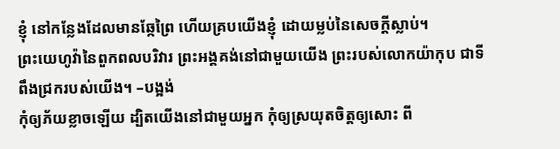ខ្ញុំ នៅកន្លែងដែលមានឆ្កែព្រៃ ហើយគ្របយើងខ្ញុំ ដោយម្លប់នៃសេចក្ដីស្លាប់។
ព្រះយេហូវ៉ានៃពួកពលបរិវារ ព្រះអង្គគង់នៅជាមួយយើង ព្រះរបស់លោកយ៉ាកុប ជាទីពឹងជ្រករបស់យើង។ –បង្អង់
កុំឲ្យភ័យខ្លាចឡើយ ដ្បិតយើងនៅជាមួយអ្នក កុំឲ្យស្រយុតចិត្តឲ្យសោះ ពី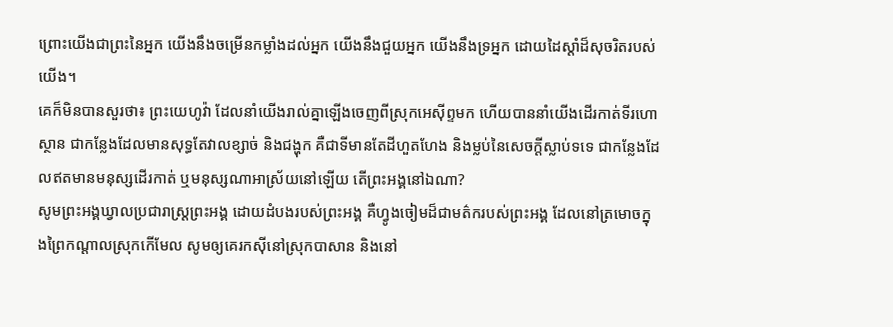ព្រោះយើងជាព្រះនៃអ្នក យើងនឹងចម្រើនកម្លាំងដល់អ្នក យើងនឹងជួយអ្នក យើងនឹងទ្រអ្នក ដោយដៃស្តាំដ៏សុចរិតរបស់យើង។
គេក៏មិនបានសួរថា៖ ព្រះយេហូវ៉ា ដែលនាំយើងរាល់គ្នាឡើងចេញពីស្រុកអេស៊ីព្ទមក ហើយបាននាំយើងដើរកាត់ទីរហោស្ថាន ជាកន្លែងដែលមានសុទ្ធតែវាលខ្សាច់ និងជង្ហុក គឺជាទីមានតែដីហួតហែង និងម្លប់នៃសេចក្ដីស្លាប់ទទេ ជាកន្លែងដែលឥតមានមនុស្សដើរកាត់ ឬមនុស្សណាអាស្រ័យនៅឡើយ តើព្រះអង្គនៅឯណា?
សូមព្រះអង្គឃ្វាលប្រជារាស្ត្រព្រះអង្គ ដោយដំបងរបស់ព្រះអង្គ គឺហ្វូងចៀមដ៏ជាមត៌ករបស់ព្រះអង្គ ដែលនៅត្រមោចក្នុងព្រៃកណ្ដាលស្រុកកើមែល សូមឲ្យគេរកស៊ីនៅស្រុកបាសាន និងនៅ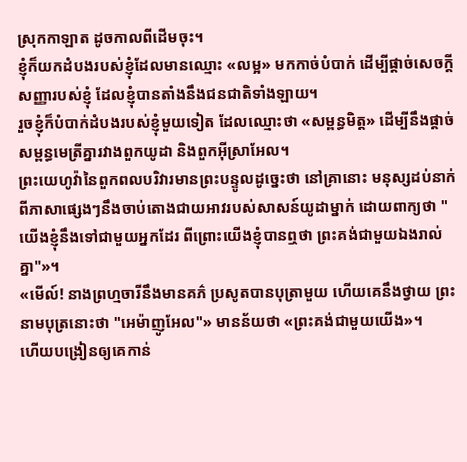ស្រុកកាឡាត ដូចកាលពីដើមចុះ។
ខ្ញុំក៏យកដំបងរបស់ខ្ញុំដែលមានឈ្មោះ «លម្អ» មកកាច់បំបាក់ ដើម្បីផ្តាច់សេចក្ដីសញ្ញារបស់ខ្ញុំ ដែលខ្ញុំបានតាំងនឹងជនជាតិទាំងឡាយ។
រួចខ្ញុំក៏បំបាក់ដំបងរបស់ខ្ញុំមួយទៀត ដែលឈ្មោះថា «សម្ពន្ធមិត្ត» ដើម្បីនឹងផ្តាច់សម្ពន្ធមេត្រីគ្នារវាងពួកយូដា និងពួកអ៊ីស្រាអែល។
ព្រះយេហូវ៉ានៃពួកពលបរិវារមានព្រះបន្ទូលដូច្នេះថា នៅគ្រានោះ មនុស្សដប់នាក់ពីភាសាផ្សេងៗនឹងចាប់តោងជាយអាវរបស់សាសន៍យូដាម្នាក់ ដោយពាក្យថា "យើងខ្ញុំនឹងទៅជាមួយអ្នកដែរ ពីព្រោះយើងខ្ញុំបានឮថា ព្រះគង់ជាមួយឯងរាល់គ្នា"»។
«មើល៍! នាងព្រហ្មចារីនឹងមានគភ៌ ប្រសូតបានបុត្រាមួយ ហើយគេនឹងថ្វាយ ព្រះនាមបុត្រនោះថា "អេម៉ាញូអែល"» មានន័យថា «ព្រះគង់ជាមួយយើង»។
ហើយបង្រៀនឲ្យគេកាន់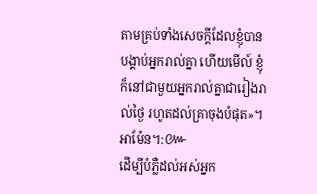តាមគ្រប់ទាំងសេចក្តីដែលខ្ញុំបានបង្គាប់អ្នករាល់គ្នា ហើយមើល៍ ខ្ញុំក៏នៅជាមួយអ្នករាល់គ្នាជារៀងរាល់ថ្ងៃ រហូតដល់គ្រាចុងបំផុត»។ អាម៉ែន។:៚
ដើម្បីបំភ្លឺដល់អស់អ្នក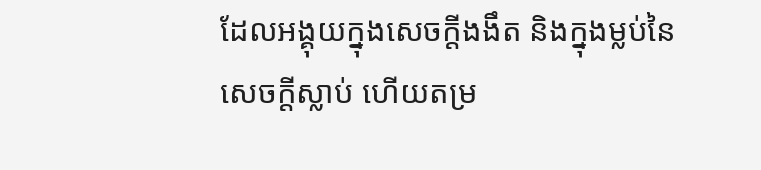ដែលអង្គុយក្នុងសេចក្តីងងឹត និងក្នុងម្លប់នៃសេចក្តីស្លាប់ ហើយតម្រ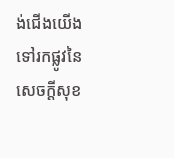ង់ជើងយើងទៅរកផ្លូវនៃសេចក្ដីសុខ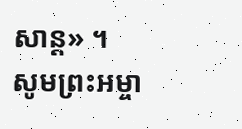សាន្ត» ។
សូមព្រះអម្ចា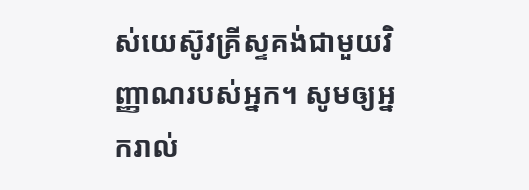ស់យេស៊ូវគ្រីស្ទគង់ជាមួយវិញ្ញាណរបស់អ្នក។ សូមឲ្យអ្នករាល់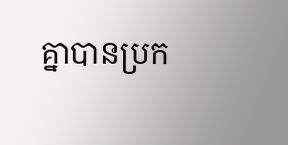គ្នាបានប្រក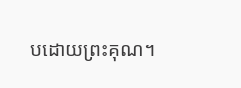បដោយព្រះគុណ។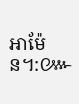អាម៉ែន។:៚